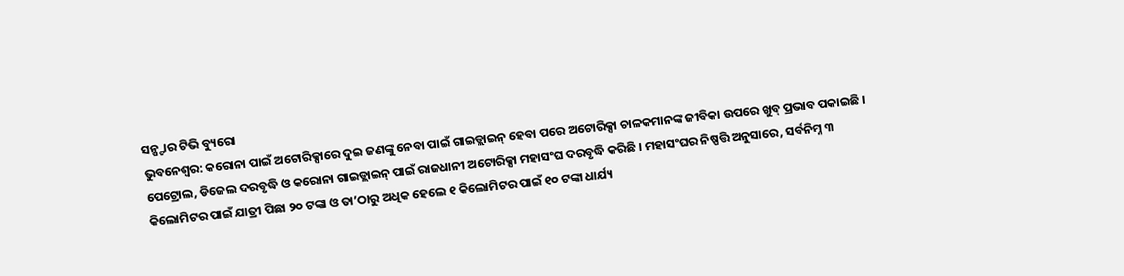ସନ୍ଷ୍ଟାର ଟିଭି ବ୍ୟୁରୋ
ଭୁବନେଶ୍ବର: କରୋନା ପାଇଁ ଅଟୋରିକ୍ସାରେ ଦୁଇ ଜଣଙ୍କୁ ନେବା ପାଇଁ ଗାଇଡ୍ଲାଇନ୍ ହେବା ପରେ ଅଟୋରିକ୍ସା ଚାଳକମାନଙ୍କ ଜୀବିକା ଉପରେ ଖୁବ୍ ପ୍ରଭାବ ପକାଇଛି । ପେଟ୍ରୋଲ, ଡିଜେଲ ଦରବୃଦ୍ଧି ଓ କରୋନା ଗାଇଡ୍ଲାଇନ୍ ପାଇଁ ରାଜଧାନୀ ଅଟୋରିକ୍ସା ମହାସଂଘ ଦରବୃଦ୍ଧି କରିଛି । ମହାସଂଘର ନିଷ୍ପତ୍ତି ଅନୁସାରେ, ସର୍ବନିମ୍ନ ୩ କିଲୋମିଟର ପାଇଁ ଯାତ୍ରୀ ପିଛା ୨୦ ଟଙ୍କା ଓ ତା’ଠାରୁ ଅଧିକ ହେଲେ ୧ କିଲୋମିଟର ପାଇଁ ୧୦ ଟଙ୍କା ଧାର୍ଯ୍ୟ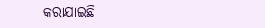କରାଯାଇଛି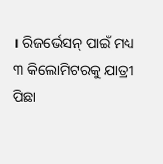। ରିଜର୍ଭେସନ୍ ପାଇଁ ମଧ୍ୟ ୩ କିଲୋମିଟରକୁ ଯାତ୍ରୀ ପିଛା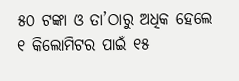୫୦ ଟଙ୍କା ଓ ତା’ଠାରୁ ଅଧିକ ହେଲେ ୧ କିଲୋମିଟର ପାଇଁ ୧୫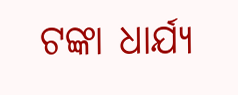ଟଙ୍କା ଧାର୍ଯ୍ୟ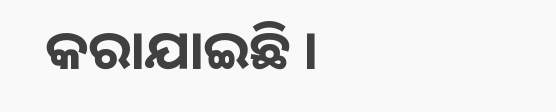କରାଯାଇଛି ।